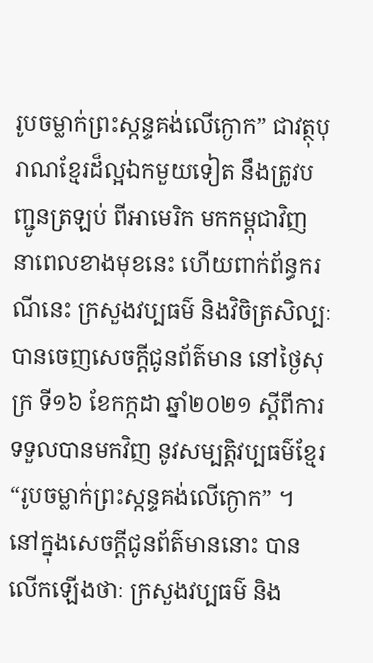រូបចម្លាក់ព្រះស្កន្ទគង់លើក្ងោក” ជាវត្ថុបុរាណខ្មែរដ៏ល្អឯកមួយទៀត នឹងត្រូវបញ្ជូនត្រឡប់ ពីអាមេរិក មកកម្ពុជាវិញ នាពេលខាងមុខនេះ ហើយពាក់ព័ន្ធករណីនេះ ក្រសួងវប្បធម៌ និងវិចិត្រសិល្បៈ បានចេញសេចក្ដីជូនព័ត៌មាន នៅថ្ងៃសុក្រ ទី១៦ ខែកក្កដា ឆ្នាំ២០២១ ស្តីពីការទទួលបានមកវិញ នូវសម្បត្តិវប្បធម៌ខ្មែរ “រូបចម្លាក់ព្រះស្កន្ទគង់លើក្ងោក” ។
នៅក្នុងសេចក្តីជូនព័ត៌មាននោះ បានលើកឡើងថាៈ ក្រសួងវប្បធម៌ និង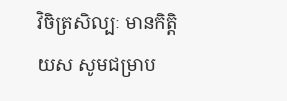វិចិត្រសិល្បៈ មានកិត្តិយស សូមជម្រាប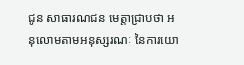ជូន សាធារណជន មេត្តាជ្រាបថា អនុលោមតាមអនុស្សរណៈ នៃការយោ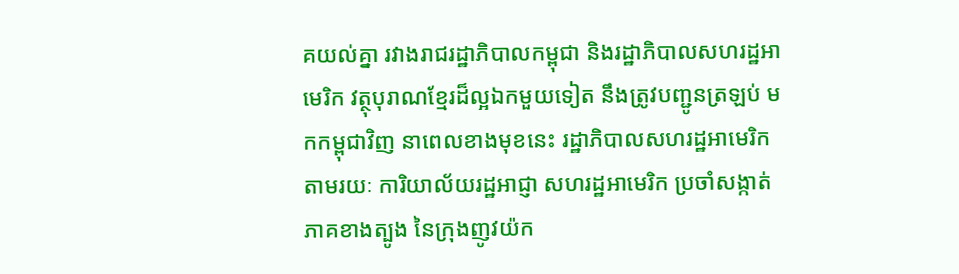គយល់គ្នា រវាងរាជរដ្ឋាភិបាលកម្ពុជា និងរដ្ឋាភិបាលសហរដ្ឋអាមេរិក វត្ថុបុរាណខ្មែរដ៏ល្អឯកមួយទៀត នឹងត្រូវបញ្ជូនត្រឡប់ មកកម្ពុជាវិញ នាពេលខាងមុខនេះ រដ្ឋាភិបាលសហរដ្ឋអាមេរិក តាមរយៈ ការិយាល័យរដ្ឋអាជ្ញា សហរដ្ឋអាមេរិក ប្រចាំសង្កាត់ភាគខាងត្បូង នៃក្រុងញូវយ៉ក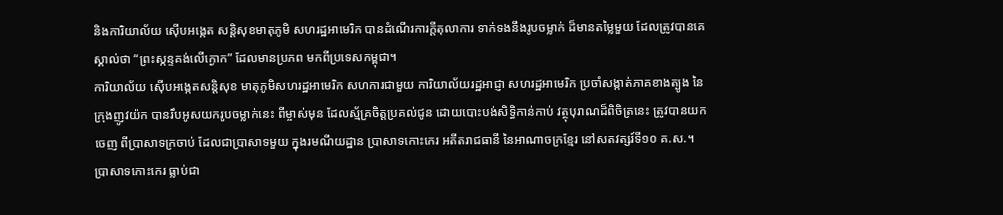និងការិយាល័យ ស៊ើបអង្កេត សន្តិសុខមាតុភូមិ សហរដ្ឋអាមេរិក បានដំណើរការក្តីតុលាការ ទាក់ទងនឹងរូបចម្លាក់ ដ៏មានតម្លៃមួយ ដែលត្រូវបានគេស្គាល់ថា “ព្រះស្កន្ទគង់លើក្ងោក” ដែលមានប្រភព មកពីប្រទេសកម្ពុជា។
ការិយាល័យ ស៊ើបអង្កេតសន្តិសុខ មាតុភូមិសហរដ្ឋអាមេរិក សហការជាមួយ ការិយាល័យរដ្ឋអាជ្ញា សហរដ្ឋអាមេរិក ប្រចាំសង្កាត់ភាគខាងត្បូង នៃក្រុងញូវយ៉ក បានរឹបអូសយករូបចម្លាក់នេះ ពីម្ចាស់មុន ដែលស្ម័គ្រចិត្តប្រគល់ជូន ដោយបោះបង់សិទ្ធិកាន់កាប់ វត្ថុបុរាណដ៏ពិចិត្រនេះ ត្រូវបានយកចេញ ពីប្រាសាទក្រចាប់ ដែលជាប្រាសាទមួយ ក្នុងរមណីយដ្ឋាន ប្រាសាទកោះកេរ អតីតរាជធានី នៃអាណាចក្រខ្មែរ នៅសតវត្សរ៍ទី១០ គ.ស.។
ប្រាសាទកោះកេរ ធ្លាប់ជា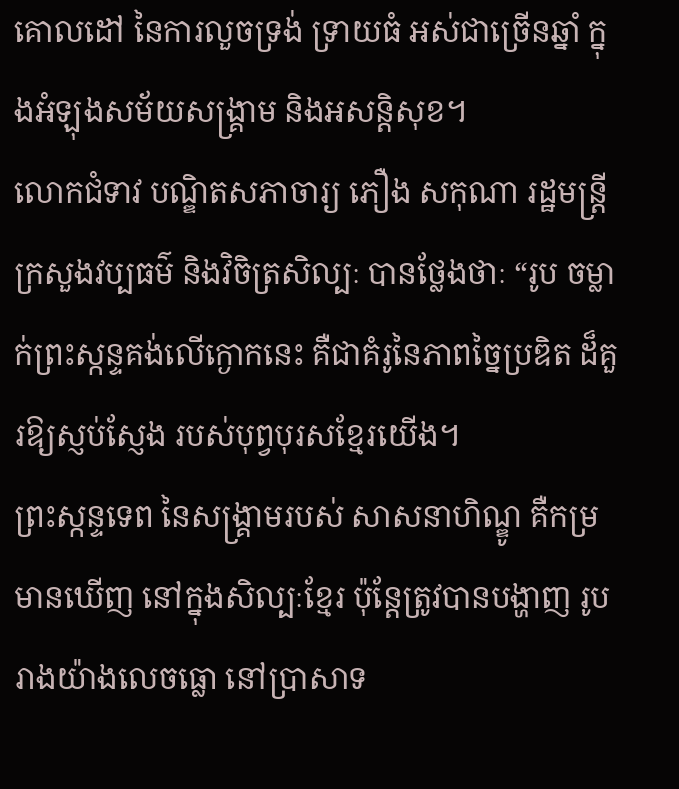គោលដៅ នៃការលួចទ្រង់ ទ្រាយធំ អស់ជាច្រើនឆ្នាំ ក្នុងអំឡុងសម័យសង្គ្រាម និងអសន្តិសុខ។
លោកជំទាវ បណ្ឌិតសភាចារ្យ ភឿង សកុណា រដ្ឋមន្ត្រីក្រសួងវប្បធម៌ និងវិចិត្រសិល្បៈ បានថ្លែងថាៈ “រូប ចម្លាក់ព្រះស្កន្ទគង់លើក្ងោកនេះ គឺជាគំរូនៃភាពច្នៃប្រឌិត ដ៏គួរឱ្យស្ញប់ស្ញែង របស់បុព្វបុរសខ្មែរយើង។
ព្រះស្កន្ទទេព នៃសង្គ្រាមរបស់ សាសនាហិណ្ឌូ គឺកម្រមានឃើញ នៅក្នុងសិល្បៈខ្មែរ ប៉ុន្តែត្រូវបានបង្ហាញ រូបរាងយ៉ាងលេចធ្លោ នៅប្រាសាទ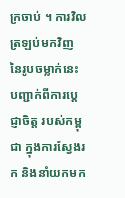ក្រចាប់ ។ ការវិលត្រឡប់មកវិញ នៃរូបចម្លាក់នេះ បញ្ជាក់ពីការប្តេជ្ញាចិត្ត របស់កម្ពុជា ក្នុងការស្វែងរក និងនាំយកមក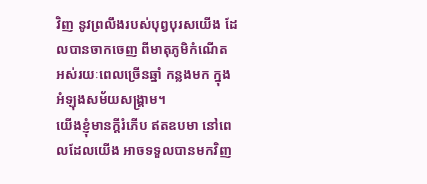វិញ នូវព្រលឹងរបស់បុព្វបុរសយើង ដែលបានចាកចេញ ពីមាតុភូមិកំណើត អស់រយៈពេលច្រើនឆ្នាំ កន្លងមក ក្នុងអំឡុងសម័យសង្គ្រាម។
យើងខ្ញុំមានក្តីរំភើប ឥតឧបមា នៅពេលដែលយើង អាចទទួលបានមកវិញ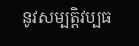នូវសម្បត្តិវប្បធ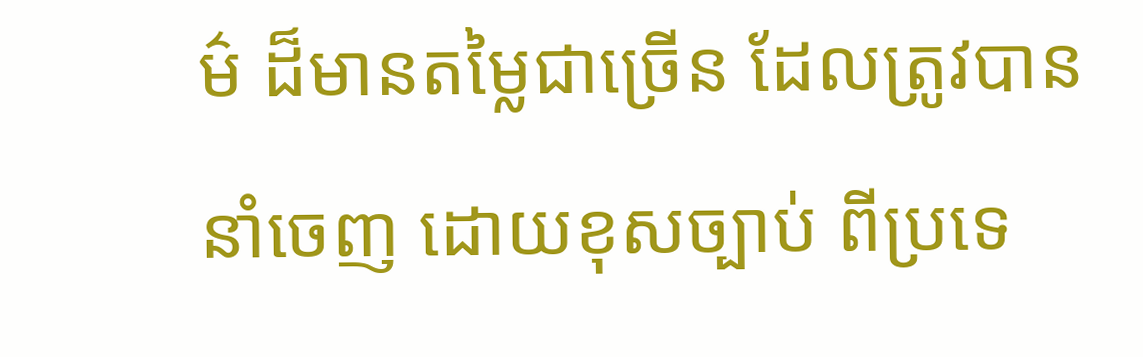ម៌ ដ៏មានតម្លៃជាច្រើន ដែលត្រូវបាននាំចេញ ដោយខុសច្បាប់ ពីប្រទេ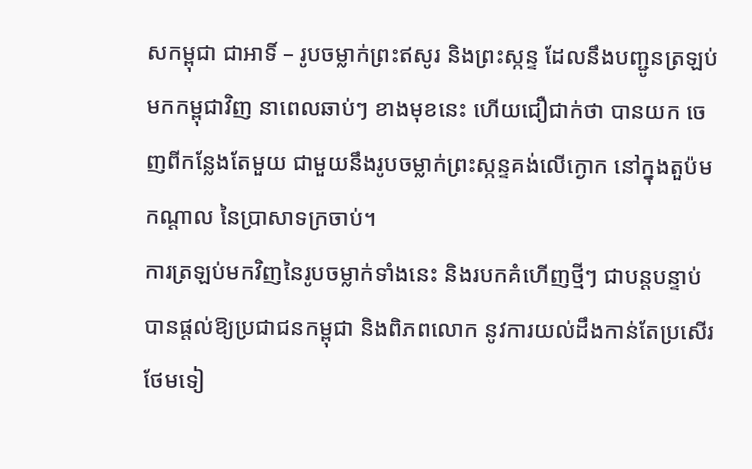សកម្ពុជា ជាអាទិ៍ – រូបចម្លាក់ព្រះឥសូរ និងព្រះស្កន្ទ ដែលនឹងបញ្ជូនត្រឡប់ មកកម្ពុជាវិញ នាពេលឆាប់ៗ ខាងមុខនេះ ហើយជឿជាក់ថា បានយក ចេញពីកន្លែងតែមួយ ជាមួយនឹងរូបចម្លាក់ព្រះស្កន្ទគង់លើក្ងោក នៅក្នុងតួប៉មកណ្តាល នៃប្រាសាទក្រចាប់។
ការត្រឡប់មកវិញនៃរូបចម្លាក់ទាំងនេះ និងរបកគំហើញថ្មីៗ ជាបន្តបន្ទាប់ បានផ្តល់ឱ្យប្រជាជនកម្ពុជា និងពិភពលោក នូវការយល់ដឹងកាន់តែប្រសើរថែមទៀ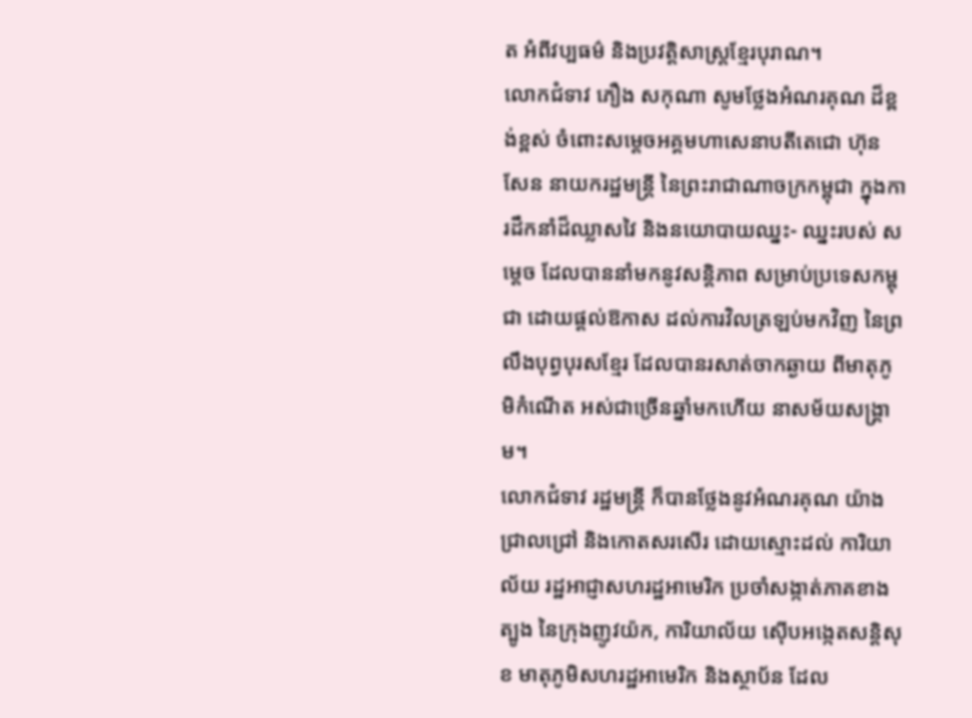ត អំពីវប្បធម៌ និងប្រវត្តិសាស្ត្រខ្មែរបុរាណ។
លោកជំទាវ ភឿង សកុណា សូមថ្លែងអំណរគុណ ដ៏ខ្ពង់ខ្ពស់ ចំពោះសម្តេចអគ្គមហាសេនាបតីតេជោ ហ៊ុន សែន នាយករដ្ឋមន្ត្រី នៃព្រះរាជាណាចក្រកម្ពុជា ក្នុងការដឹកនាំដ៏ឈ្លាសវៃ និងនយោបាយឈ្នះ- ឈ្នះរបស់ សម្តេច ដែលបាននាំមកនូវសន្តិភាព សម្រាប់ប្រទេសកម្ពុជា ដោយផ្ដល់ឱកាស ដល់ការវិលត្រឡប់មកវិញ នៃព្រលឹងបុព្វបុរសខ្មែរ ដែលបានរសាត់ចាកឆ្ងាយ ពីមាតុភូមិកំណើត អស់ជាច្រើនឆ្នាំមកហើយ នាសម័យសង្គ្រាម។
លោកជំទាវ រដ្ឋមន្ត្រី ក៏បានថ្លែងនូវអំណរគុណ យ៉ាងជ្រាលជ្រៅ និងកោតសរសើរ ដោយស្មោះដល់ ការិយាល័យ រដ្ឋអាជ្ញាសហរដ្ឋអាមេរិក ប្រចាំសង្កាត់ភាគខាងត្បូង នៃក្រុងញូវយ៉ក, ការិយាល័យ ស៊ើបអង្កេតសន្តិសុខ មាតុភូមិសហរដ្ឋអាមេរិក និងស្ថាប័ន ដែល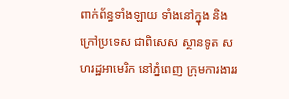ពាក់ព័ន្ធទាំងឡាយ ទាំងនៅក្នុង និងក្រៅប្រទេស ជាពិសេស ស្ថានទូត សហរដ្ឋអាមេរិក នៅភ្នំពេញ ក្រុមការងាររ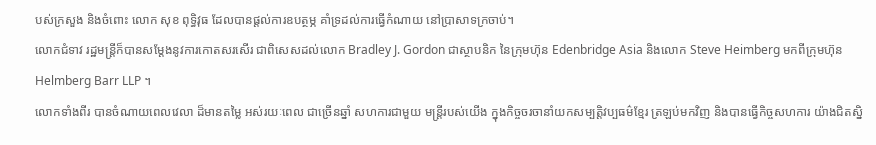បស់ក្រសួង និងចំពោះ លោក សុខ ពុទ្ធិវុធ ដែលបានផ្តល់ការឧបត្ថម្ភ គាំទ្រដល់ការធ្វើកំណាយ នៅប្រាសាទក្រចាប់។
លោកជំទាវ រដ្ឋមន្ត្រីក៏បានសម្តែងនូវការកោតសរសើរ ជាពិសេសដល់លោក Bradley J. Gordon ជាស្ថាបនិក នៃក្រុមហ៊ុន Edenbridge Asia និងលោក Steve Heimberg មកពីក្រុមហ៊ុន Helmberg Barr LLP ។
លោកទាំងពីរ បានចំណាយពេលវេលា ដ៏មានតម្លៃ អស់រយៈពេល ជាច្រើនឆ្នាំ សហការជាមួយ មន្ត្រីរបស់យើង ក្នុងកិច្ចចរចានាំយកសម្បត្តិវប្បធម៌ខ្មែរ ត្រឡប់មកវិញ និងបានធ្វើកិច្ចសហការ យ៉ាងជិតស្និ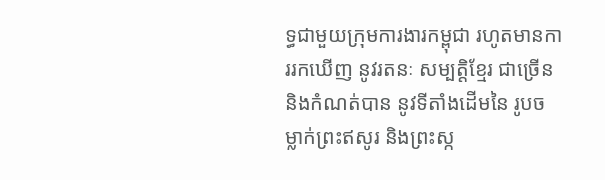ទ្ធជាមួយក្រុមការងារកម្ពុជា រហូតមានការរកឃើញ នូវរតនៈ សម្បត្តិខ្មែរ ជាច្រើន និងកំណត់បាន នូវទីតាំងដើមនៃ រូបចម្លាក់ព្រះឥសូរ និងព្រះស្ក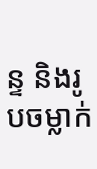ន្ទ និងរូបចម្លាក់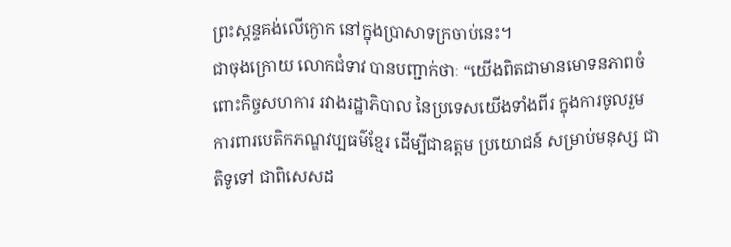ព្រះស្កន្ទគង់លើក្ងោក នៅក្នុងប្រាសាទក្រចាប់នេះ។
ជាចុងក្រោយ លោកជំទាវ បានបញ្ជាក់ថាៈ “យើងពិតជាមានមោទនភាពចំពោះកិច្ចសហការ រវាងរដ្ឋាភិបាល នៃប្រទេសយើងទាំងពីរ ក្នុងការចូលរួម ការពារបេតិកភណ្ឌវប្បធម៌ខ្មែរ ដើម្បីជាឧត្តម ប្រយោជន៍ សម្រាប់មនុស្ស ជាតិទូទៅ ជាពិសេសដ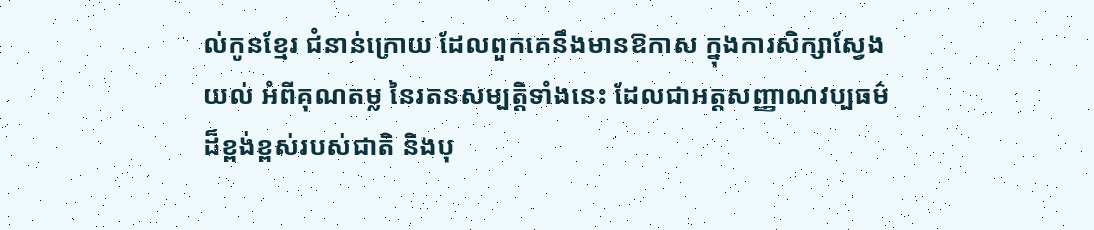ល់កូនខ្មែរ ជំនាន់ក្រោយ ដែលពួកគេនឹងមានឱកាស ក្នុងការសិក្សាស្វែងយល់ អំពីគុណតម្ល នៃរតនសម្បត្តិទាំងនេះ ដែលជាអត្តសញ្ញាណវប្បធម៌ ដ៏ខ្ពង់ខ្ពស់របស់ជាតិ និងបុ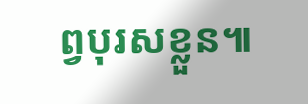ព្វបុរសខ្លួន៕